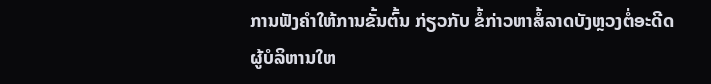ການຟັງຄຳໃຫ້ການຂັ້ນຕົ້ນ ກ່ຽວກັບ ຂໍ້ກ່າວຫາສໍ້ລາດບັງຫຼວງຕໍ່ອະດີດຜູ້ບໍລິຫານໃຫ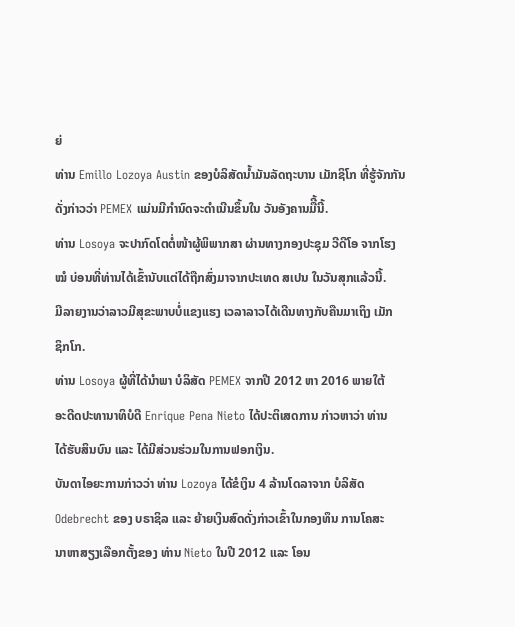ຍ່
ທ່ານ Emillo Lozoya Austin ຂອງບໍລິສັດນໍ້າມັນລັດຖະບານ ເມັກຊິໂກ ທີ່ຮູ້ຈັກກັນ
ດັ່ງກ່າວວ່າ PEMEX ແມ່ນມີກຳນົດຈະດຳເນີນຂຶ້ນໃນ ວັນອັງຄານມືີ້ນີ້.
ທ່ານ Losoya ຈະປາກົດໂຕຕໍ່ໜ້າຜູ້ພິພາກສາ ຜ່ານທາງກອງປະຊຸມ ວີດີໂອ ຈາກໂຮງ
ໝໍ ບ່ອນທີ່ທ່ານໄດ້ເຂົ້ານັບແຕ່ໄດ້ຖືກສົ່ງມາຈາກປະເທດ ສເປນ ໃນວັນສຸກແລ້ວນີ້.
ມີລາຍງານວ່າລາວມີສຸຂະພາບບໍ່ແຂງແຮງ ເວລາລາວໄດ້ເດີນທາງກັບຄືນມາເຖິງ ເມັກ
ຊິກໂກ.
ທ່ານ Losoya ຜູ້ທີ່ໄດ້ນຳພາ ບໍລິສັດ PEMEX ຈາກປີ 2012 ຫາ 2016 ພາຍໃຕ້
ອະດີດປະທານາທິບໍດີ Enrique Pena Nieto ໄດ້ປະຕິເສດການ ກ່າວຫາວ່າ ທ່ານ
ໄດ້ຮັບສິນບົນ ແລະ ໄດ້ມີສ່ວນຮ່ວມໃນການຟອກເງິນ.
ບັນດາໄອຍະການກ່າວວ່າ ທ່ານ Lozoya ໄດ້ຂໍເງິນ 4 ລ້ານໂດລາຈາກ ບໍລິສັດ
Odebrecht ຂອງ ບຣາຊິລ ແລະ ຍ້າຍເງິນສົດດັ່ງກ່າວເຂົ້າໃນກອງທຶນ ການໂຄສະ
ນາຫາສຽງເລືອກຕັ້ງຂອງ ທ່ານ Nieto ໃນປີ 2012 ແລະ ໂອນ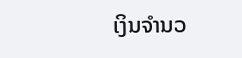ເງິນຈຳນວ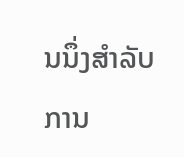ນນຶ່ງສຳລັບ
ການ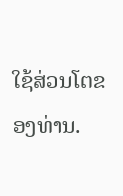ໃຊ້ສ່ວນໂຕຂອງທ່ານ.